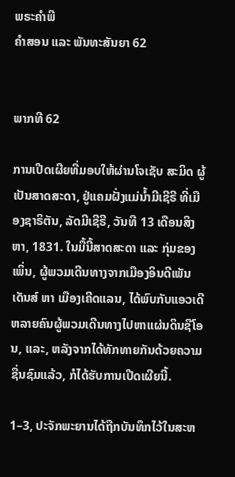ພຣະຄຳພີ
ຄຳສອນ ແລະ ພັນທະສັນຍາ 62


ພາກທີ 62

ການເປີດເຜີຍທີ່ມອບໃຫ້ຜ່ານໂຈເຊັບ ສະມິດ ຜູ້ເປັນສາດສະດາ, ຢູ່ແຄມຝັ່ງແມ່ນ້ຳມີເຊີຣີ ທີ່ເມືອງຊາຣິຕັນ, ລັດມີເຊີຣີ, ວັນທີ 13 ເດືອນສິງຫາ, 1831. ໃນມື້ນີ້ສາດສະດາ ແລະ ກຸ່ມຂອງເພິ່ນ, ຜູ້ພວມເດີນທາງຈາກເມືອງອິນດີເພັນເດັນສ໌ ຫາ ເມືອງເຄີດແລນ, ໄດ້ພົບກັບແອວເດີຫລາຍຄົນຜູ້ພວມເດີນທາງໄປຫາແຜ່ນດິນຊີໂອນ, ແລະ, ຫລັງຈາກໄດ້ທັກທາຍກັນດ້ວຍຄວາມຊື່ນຊົມແລ້ວ, ກໍໄດ້ຮັບການເປີດເຜີຍນີ້.

1–3, ປະຈັກພະຍານໄດ້ຖືກບັນທຶກໄວ້ໃນສະຫ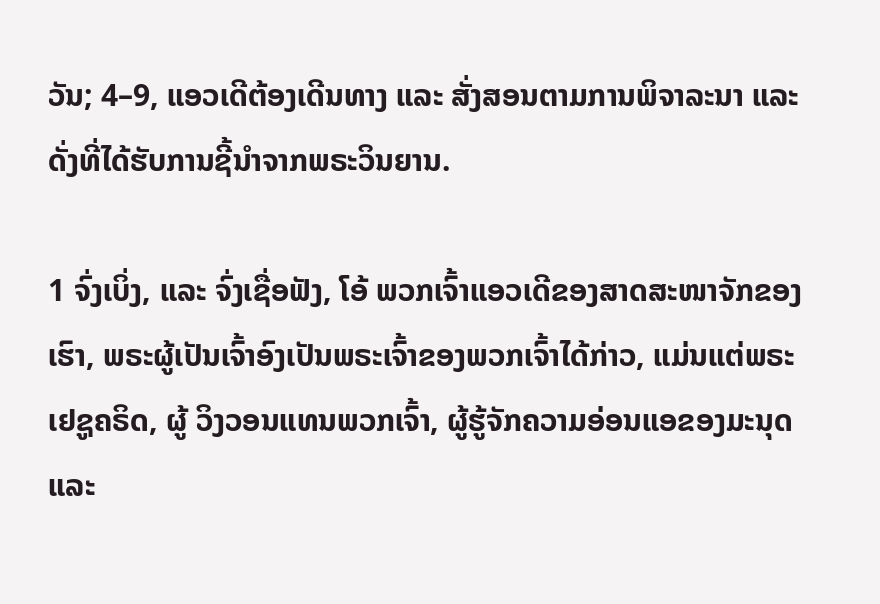ວັນ; 4–9, ແອວເດີຕ້ອງເດີນທາງ ແລະ ສັ່ງສອນຕາມການພິຈາລະນາ ແລະ ດັ່ງທີ່ໄດ້ຮັບການຊີ້ນຳຈາກພຣະວິນຍານ.

1 ຈົ່ງເບິ່ງ, ແລະ ຈົ່ງເຊື່ອຟັງ, ໂອ້ ພວກເຈົ້າແອວເດີຂອງສາດສະໜາຈັກຂອງເຮົາ, ພຣະຜູ້ເປັນເຈົ້າອົງເປັນພຣະເຈົ້າຂອງພວກເຈົ້າໄດ້ກ່າວ, ແມ່ນແຕ່ພຣະເຢຊູຄຣິດ, ຜູ້ ວິງວອນແທນພວກເຈົ້າ, ຜູ້ຮູ້ຈັກຄວາມອ່ອນແອຂອງມະນຸດ ແລະ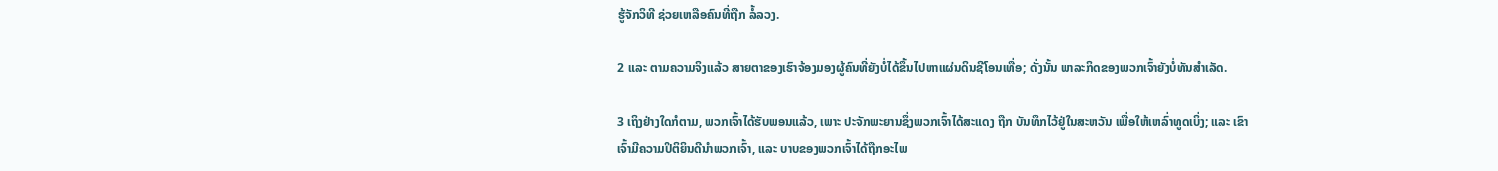ຮູ້ຈັກວິທີ ຊ່ວຍເຫລືອຄົນທີ່ຖືກ ລໍ້ລວງ.

2 ແລະ ຕາມຄວາມຈິງແລ້ວ ສາຍຕາຂອງເຮົາຈ້ອງມອງຜູ້ຄົນທີ່ຍັງບໍ່ໄດ້ຂຶ້ນໄປຫາແຜ່ນດິນຊີໂອນເທື່ອ; ດັ່ງນັ້ນ ພາລະກິດຂອງພວກເຈົ້າຍັງບໍ່ທັນສຳເລັດ.

3 ເຖິງຢ່າງໃດກໍຕາມ, ພວກເຈົ້າໄດ້ຮັບພອນແລ້ວ, ເພາະ ປະຈັກພະຍານຊຶ່ງພວກເຈົ້າໄດ້ສະແດງ ຖືກ ບັນທຶກໄວ້ຢູ່ໃນສະຫວັນ ເພື່ອໃຫ້ເຫລົ່າທູດເບິ່ງ; ແລະ ເຂົາເຈົ້າມີຄວາມປິຕິຍິນດີນຳພວກເຈົ້າ, ແລະ ບາບຂອງພວກເຈົ້າໄດ້ຖືກອະໄພ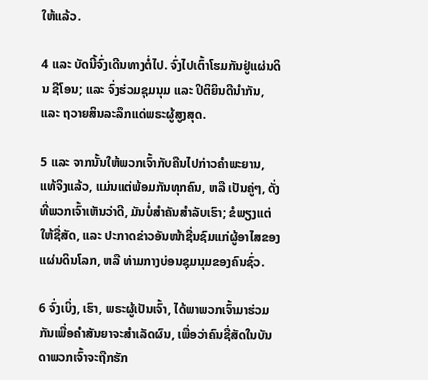ໃຫ້ແລ້ວ.

4 ແລະ ບັດນີ້ຈົ່ງເດີນທາງຕໍ່ໄປ. ຈົ່ງໄປເຕົ້າໂຮມກັນຢູ່ແຜ່ນດິນ ຊີໂອນ; ແລະ ຈົ່ງຮ່ວມຊຸມນຸມ ແລະ ປິຕິຍິນດີນຳກັນ, ແລະ ຖວາຍສິນລະລຶກແດ່ພຣະຜູ້ສູງສຸດ.

5 ແລະ ຈາກນັ້ນໃຫ້ພວກເຈົ້າກັບຄືນໄປກ່າວຄຳພະຍານ, ແທ້ຈິງແລ້ວ, ແມ່ນແຕ່ພ້ອມກັນທຸກຄົນ, ຫລື ເປັນຄູ່ໆ, ດັ່ງທີ່ພວກເຈົ້າເຫັນວ່າດີ, ມັນບໍ່ສຳຄັນສຳລັບເຮົາ; ຂໍພຽງແຕ່ໃຫ້ຊື່ສັດ, ແລະ ປະກາດຂ່າວອັນໜ້າຊື່ນຊົມແກ່ຜູ້ອາໄສຂອງແຜ່ນດິນໂລກ, ຫລື ທ່າມກາງບ່ອນຊຸມນຸມຂອງຄົນຊົ່ວ.

6 ຈົ່ງເບິ່ງ, ເຮົາ, ພຣະຜູ້ເປັນເຈົ້າ, ໄດ້ພາພວກເຈົ້າມາຮ່ວມກັນເພື່ອຄຳສັນຍາຈະສຳເລັດຜົນ, ເພື່ອວ່າຄົນຊື່ສັດໃນບັນດາພວກເຈົ້າຈະຖືກຮັກ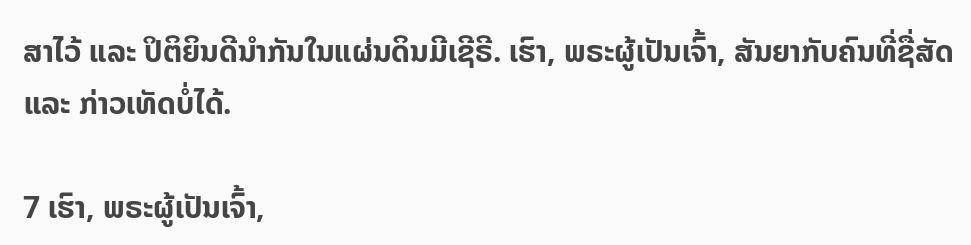ສາໄວ້ ແລະ ປິຕິຍິນດີນຳກັນໃນແຜ່ນດິນມີເຊີຣີ. ເຮົາ, ພຣະຜູ້ເປັນເຈົ້າ, ສັນຍາກັບຄົນທີ່ຊື່ສັດ ແລະ ກ່າວເທັດບໍ່ໄດ້.

7 ເຮົາ, ພຣະຜູ້ເປັນເຈົ້າ,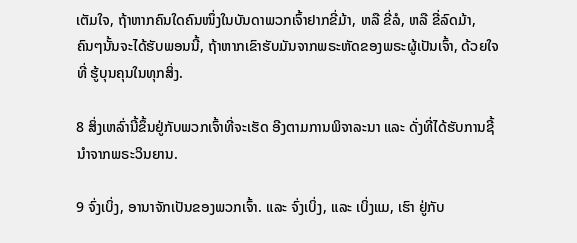ເຕັມໃຈ, ຖ້າຫາກຄົນໃດຄົນໜຶ່ງໃນບັນດາພວກເຈົ້າຢາກຂີ່ມ້າ, ຫລື ຂີ່ລໍ, ຫລື ຂີ່ລົດມ້າ, ຄົນໆນັ້ນຈະໄດ້ຮັບພອນນີ້, ຖ້າຫາກເຂົາຮັບມັນຈາກພຣະຫັດຂອງພຣະຜູ້ເປັນເຈົ້າ, ດ້ວຍໃຈທີ່ ຮູ້ບຸນຄຸນໃນທຸກສິ່ງ.

8 ສິ່ງເຫລົ່ານີ້ຂຶ້ນຢູ່ກັບພວກເຈົ້າທີ່ຈະເຮັດ ອີງຕາມການພິຈາລະນາ ແລະ ດັ່ງທີ່ໄດ້ຮັບການຊີ້ນຳຈາກພຣະວິນຍານ.

9 ຈົ່ງເບິ່ງ, ອານາຈັກເປັນຂອງພວກເຈົ້າ. ແລະ ຈົ່ງເບິ່ງ, ແລະ ເບິ່ງແມ, ເຮົາ ຢູ່ກັບ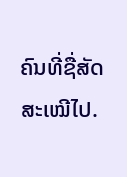ຄົນທີ່ຊື່ສັດສະເໝີໄປ.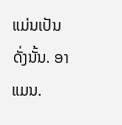ແມ່ນເປັນດັ່ງນັ້ນ. ອາແມນ.